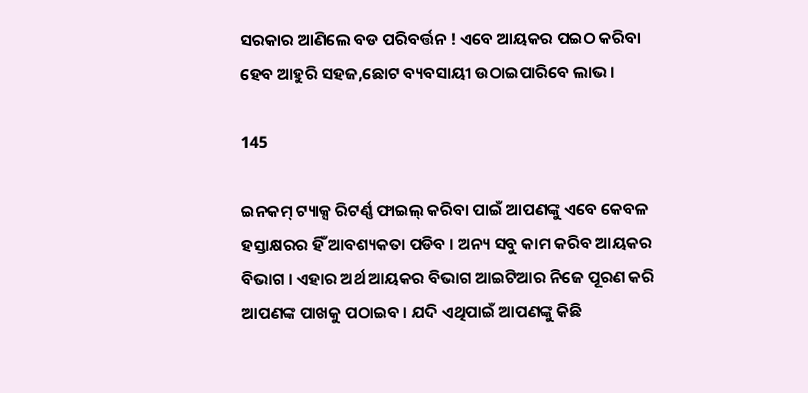ସରକାର ଆଣିଲେ ବଡ ପରିବର୍ତ୍ତନ ! ଏବେ ଆୟକର ପଇଠ କରିବା ହେବ ଆହୁରି ସହଜ,ଛୋଟ ବ୍ୟବସାୟୀ ଉଠାଇପାରିବେ ଲାଭ ।

145

ଇନକମ୍ ଟ୍ୟାକ୍ସ ରିଟର୍ଣ୍ଣ ଫାଇଲ୍ କରିବା ପାଇଁ ଆପଣଙ୍କୁ ଏବେ କେବଳ ହସ୍ତାକ୍ଷରର ହିଁ ଆବଶ୍ୟକତା ପଡିବ । ଅନ୍ୟ ସବୁ କାମ କରିବ ଆୟକର ବିଭାଗ । ଏହାର ଅର୍ଥ ଆୟକର ବିଭାଗ ଆଇଟିଆର ନିଜେ ପୂରଣ କରି ଆପଣଙ୍କ ପାଖକୁ ପଠାଇବ । ଯଦି ଏଥିପାଇଁ ଆପଣଙ୍କୁ କିଛି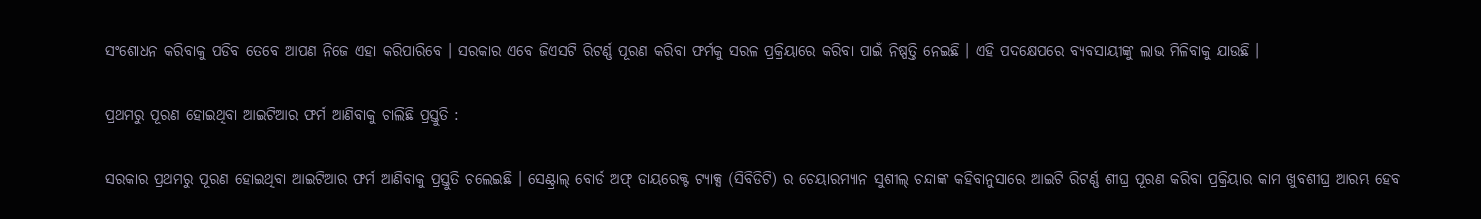ସଂଶୋଧନ କରିବାକୁ ପଡିବ ତେବେ ଆପଣ ନିଜେ ଏହା କରିପାରିବେ । ସରକାର ଏବେ ଜିଏସଟି ରିଟର୍ଣ୍ଣ ପୂରଣ କରିବା ଫର୍ମକୁ ସରଳ ପ୍ରକ୍ରିୟାରେ କରିବା ପାଇଁ ନିଷ୍ପତ୍ତି ନେଇଛି । ଏହି ପଦକ୍ଷେପରେ ବ୍ୟବସାୟୀଙ୍କୁ ଲାଭ ମିଳିବାକୁ ଯାଉଛି ।

ପ୍ରଥମରୁ ପୂରଣ ହୋଇଥିବା ଆଇଟିଆର ଫର୍ମ ଆଣିବାକୁ ଚାଲିଛି ପ୍ରସ୍ତୁତି :

ସରକାର ପ୍ରଥମରୁ ପୂରଣ ହୋଇଥିବା ଆଇଟିଆର ଫର୍ମ ଆଣିବାକୁ ପ୍ରସ୍ତୁତି ଚଲେଇଛି । ସେଣ୍ଟ୍ରାଲ୍ ବୋର୍ଡ ଅଫ୍ ଡାୟରେକ୍ଟ ଟ୍ୟାକ୍ସ (ସିବିଡିଟି) ର ଚେୟାରମ୍ୟାନ ସୁଶୀଲ୍ ଚନ୍ଦାଙ୍କ କହିବାନୁସାରେ ଆଇଟି ରିଟର୍ଣ୍ଣ ଶୀଘ୍ର ପୂରଣ କରିବା ପ୍ରକ୍ରିୟାର କାମ ଖୁବଶୀଘ୍ର ଆରମ୍ଭ ହେବ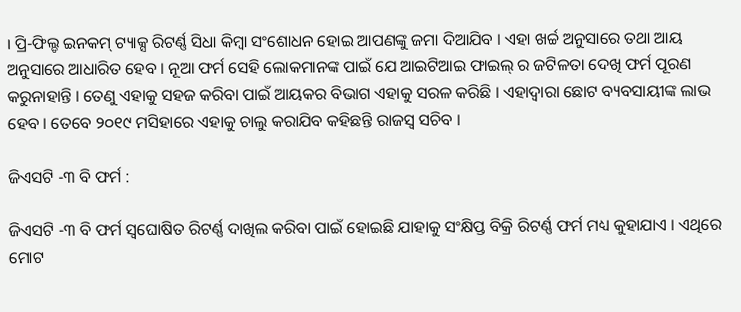। ପ୍ରି-ଫିଲ୍ଡ ଇନକମ୍ ଟ୍ୟାକ୍ସ ରିଟର୍ଣ୍ଣ ସିଧା କିମ୍ବା ସଂଶୋଧନ ହୋଇ ଆପଣଙ୍କୁ ଜମା ଦିଆଯିବ । ଏହା ଖର୍ଚ୍ଚ ଅନୁସାରେ ତଥା ଆୟ ଅନୁସାରେ ଆଧାରିତ ହେବ । ନୂଆ ଫର୍ମ ସେହି ଲୋକମାନଙ୍କ ପାଇଁ ଯେ ଆଇଟିଆଇ ଫାଇଲ୍ ର ଜଟିଳତା ଦେଖି ଫର୍ମ ପୂରଣ କରୁନାହାନ୍ତି । ତେଣୁ ଏହାକୁ ସହଜ କରିବା ପାଇଁ ଆୟକର ବିଭାଗ ଏହାକୁ ସରଳ କରିଛି । ଏହାଦ୍ୱାରା ଛୋଟ ବ୍ୟବସାୟୀଙ୍କ ଲାଭ ହେବ । ତେବେ ୨୦୧୯ ମସିହାରେ ଏହାକୁ ଚାଲୁ କରାଯିବ କହିଛନ୍ତି ରାଜସ୍ୱ ସଚିବ ।

ଜିଏସଟି -୩ ବି ଫର୍ମ :

ଜିଏସଟି -୩ ବି ଫର୍ମ ସ୍ୱଘୋଷିତ ରିଟର୍ଣ୍ଣ ଦାଖିଲ କରିବା ପାଇଁ ହୋଇଛି ଯାହାକୁ ସଂକ୍ଷିପ୍ତ ବିକ୍ରି ରିଟର୍ଣ୍ଣ ଫର୍ମ ମଧ୍ୟ କୁହାଯାଏ । ଏଥିରେ ମୋଟ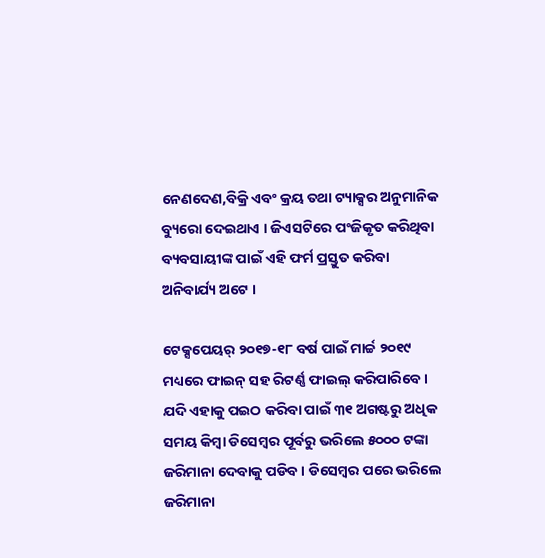ନେଣଦେଣ,ବିକ୍ରି ଏବଂ କ୍ରୟ ତଥା ଟ୍ୟାକ୍ସର ଅନୁମାନିକ ବ୍ୟୁରୋ ଦେଇଥାଏ । ଜିଏସଟିରେ ପଂଜିକୃତ କରିଥିବା ବ୍ୟବସାୟୀଙ୍କ ପାଇଁ ଏହି ଫର୍ମ ପ୍ରସ୍ତୁତ କରିବା ଅନିବାର୍ଯ୍ୟ ଅଟେ ।

ଟେକ୍ସପେୟର୍ ୨୦୧୭-୧୮ ବର୍ଷ ପାଇଁ ମାର୍ଚ୍ଚ ୨୦୧୯ ମଧ୍ୟରେ ଫାଇନ୍ ସହ ରିଟର୍ଣ୍ଣ ଫାଇଲ୍ କରିପାରିବେ । ଯଦି ଏହାକୁ ପଇଠ କରିବା ପାଇଁ ୩୧ ଅଗଷ୍ଟରୁ ଅଧିକ ସମୟ କିମ୍ବା ଡିସେମ୍ବର ପୂର୍ବରୁ ଭରିଲେ ୫୦୦୦ ଟଙ୍କା ଜରିମାନା ଦେବାକୁ ପଡିବ । ଡିସେମ୍ବର ପରେ ଭରିଲେ ଜରିମାନା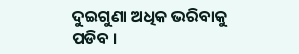ଦୁଇଗୁଣା ଅଧିକ ଭରିବାକୁ ପଡିବ ।